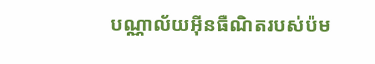បណ្ណាល័យអ៊ីនធឺណិតរបស់ប៉ម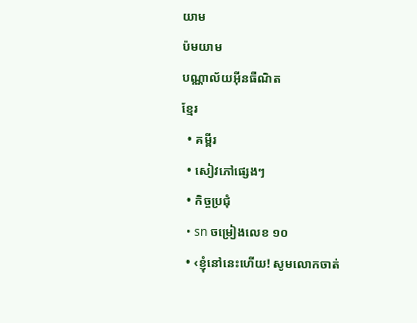យាម
ប៉មយាម
បណ្ណាល័យអ៊ីនធឺណិត
ខ្មែរ
  • គម្ពីរ
  • សៀវភៅផ្សេងៗ
  • កិច្ចប្រជុំ
  • sn ចម្រៀងលេខ ១០
  • ‹ខ្ញុំនៅនេះហើយ! សូមលោកចាត់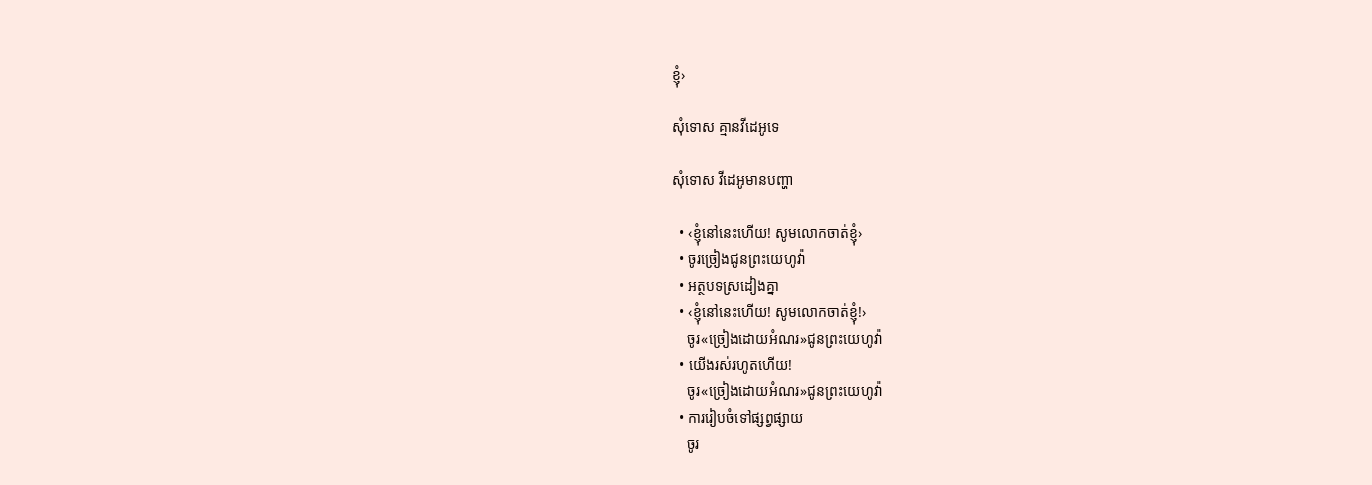ខ្ញុំ›

សុំទោស គ្មានវីដេអូទេ

សុំទោស វីដេអូមានបញ្ហា

  • ‹ខ្ញុំនៅនេះហើយ! សូមលោកចាត់ខ្ញុំ›
  • ចូរច្រៀងជូនព្រះយេហូវ៉ា
  • អត្ថបទស្រដៀងគ្នា
  • ‹ខ្ញុំនៅនេះហើយ! សូមលោកចាត់ខ្ញុំ!›
    ចូរ«ច្រៀងដោយអំណរ»ជូនព្រះយេហូវ៉ា
  • យើងរស់រហូតហើយ!
    ចូរ«ច្រៀងដោយអំណរ»ជូនព្រះយេហូវ៉ា
  • ការរៀបចំទៅផ្សព្វផ្សាយ
    ចូរ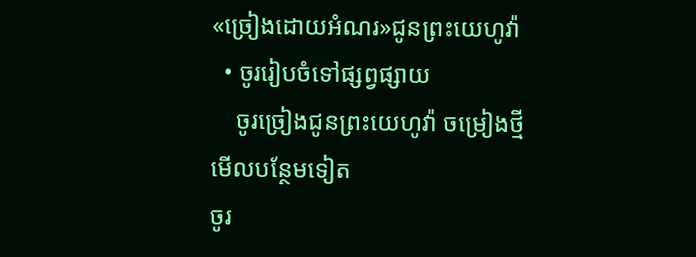«ច្រៀងដោយអំណរ»ជូនព្រះយេហូវ៉ា
  • ចូររៀបចំទៅផ្សព្វផ្សាយ
    ចូរច្រៀងជូនព្រះយេហូវ៉ា ចម្រៀងថ្មី
មើលបន្ថែមទៀត
ចូរ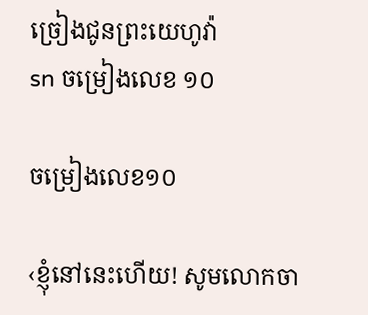ច្រៀងជូនព្រះយេហូវ៉ា
sn ចម្រៀងលេខ ១០

ចម្រៀងលេខ១០

‹ខ្ញុំនៅនេះហើយ! សូមលោកចា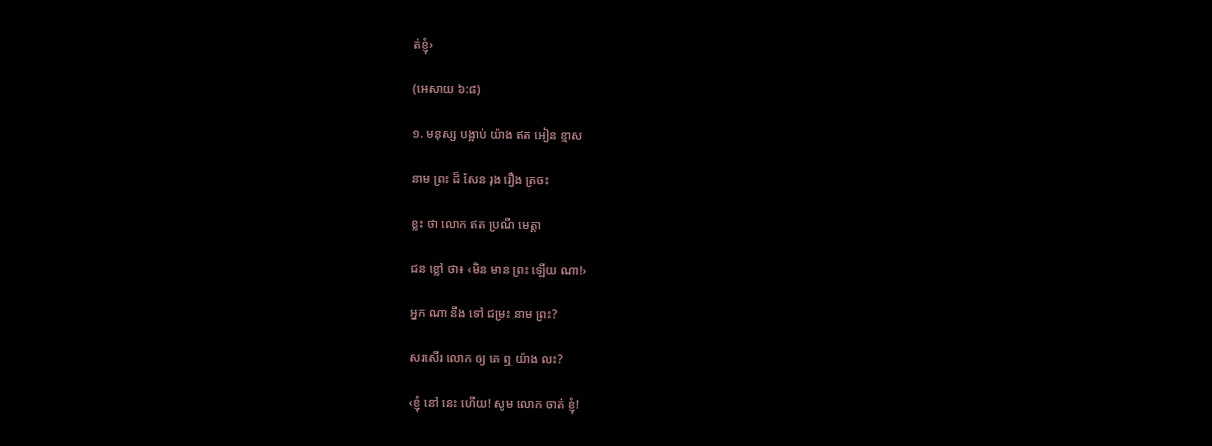ត់ខ្ញុំ›

(អេសាយ ៦:៨)

១. មនុស្ស បង្អាប់ យ៉ាង ឥត អៀន ខ្មាស

នាម ព្រះ ដ៏ សែន រុង រឿង ត្រចះ

ខ្លះ ថា លោក ឥត ប្រណី មេត្ដា

ជន ខ្លៅ ថា៖ ‹មិន មាន ព្រះ ឡើយ ណា!›

អ្នក ណា នឹង ទៅ ជម្រះ នាម ព្រះ?

សរសើរ លោក ឲ្យ គេ ឮ យ៉ាង លះ?

‹ខ្ញុំ នៅ នេះ ហើយ! សូម លោក ចាត់ ខ្ញុំ!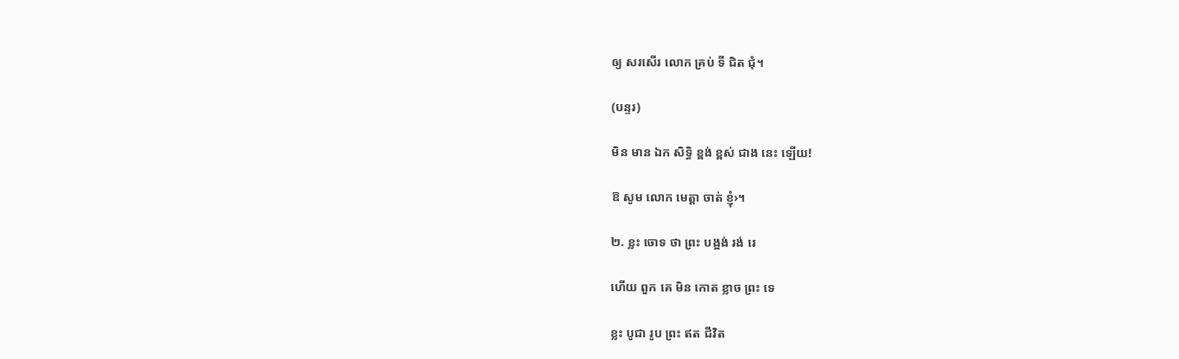ឲ្យ សរសើរ លោក គ្រប់ ទី ជិត ជុំ។

(បន្ទរ)

មិន មាន ឯក សិទ្ធិ ខ្ពង់ ខ្ពស់ ជាង នេះ ឡើយ!

ឱ សូម លោក មេត្ដា ចាត់ ខ្ញុំ›។

២. ខ្លះ ចោទ ថា ព្រះ បង្អង់ រង់ រេ

ហើយ ពួក គេ មិន កោត ខ្លាច ព្រះ ទេ

ខ្លះ បូជា រូប ព្រះ ឥត ជីវិត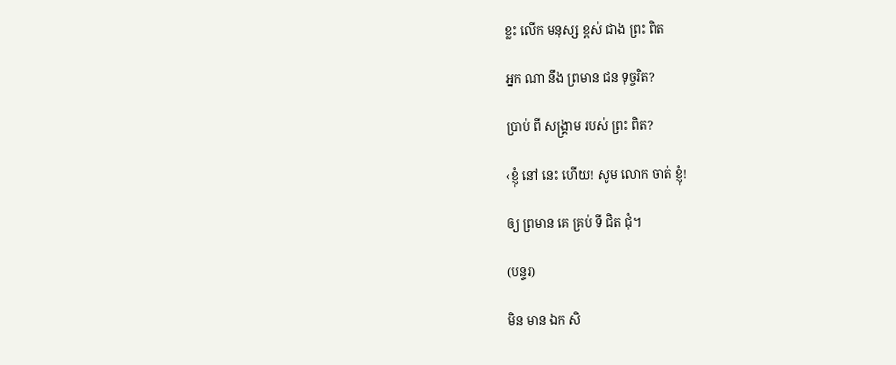ខ្លះ លើក មនុស្ស ខ្ពស់ ជាង ព្រះ ពិត

អ្នក ណា នឹង ព្រមាន ជន ទុច្ចរិត?

ប្រាប់ ពី សង្គ្រាម របស់ ព្រះ ពិត?

‹ខ្ញុំ នៅ នេះ ហើយ! សូម លោក ចាត់ ខ្ញុំ!

ឲ្យ ព្រមាន គេ គ្រប់ ទី ជិត ជុំ។

(បន្ទរ)

មិន មាន ឯក សិ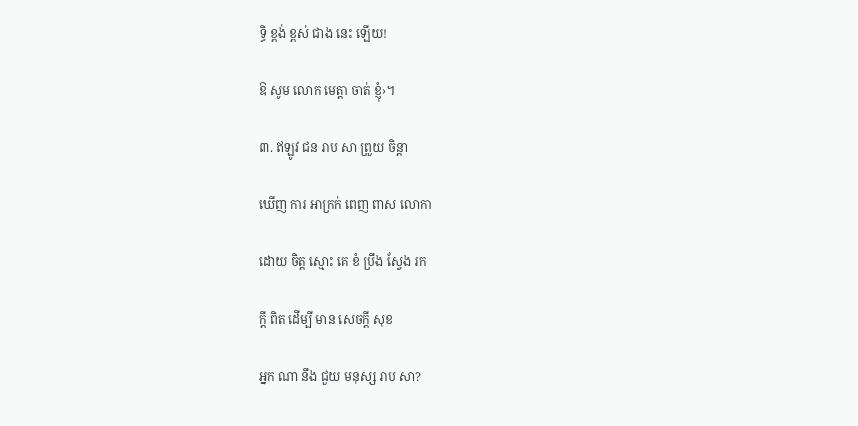ទ្ធិ ខ្ពង់ ខ្ពស់ ជាង នេះ ឡើយ!

ឱ សូម លោក មេត្ដា ចាត់ ខ្ញុំ›។

៣. ឥឡូវ ជន រាប សា ព្រួយ ចិន្ដា

ឃើញ ការ អាក្រក់ ពេញ ពាស លោកា

ដោយ ចិត្ត ស្មោះ គេ ខំ ប្រឹង ស្វែង រក

ក្ដី ពិត ដើម្បី មាន សេចក្ដី សុខ

អ្នក ណា នឹង ជួយ មនុស្ស រាប សា?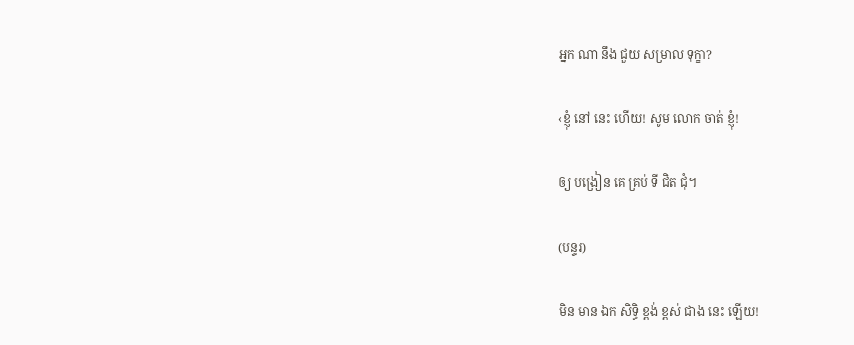អ្នក ណា នឹង ជួយ សម្រាល ទុក្ខា?

‹ខ្ញុំ នៅ នេះ ហើយ! សូម លោក ចាត់ ខ្ញុំ!

ឲ្យ បង្រៀន គេ គ្រប់ ទី ជិត ជុំ។

(បន្ទរ)

មិន មាន ឯក សិទ្ធិ ខ្ពង់ ខ្ពស់ ជាង នេះ ឡើយ!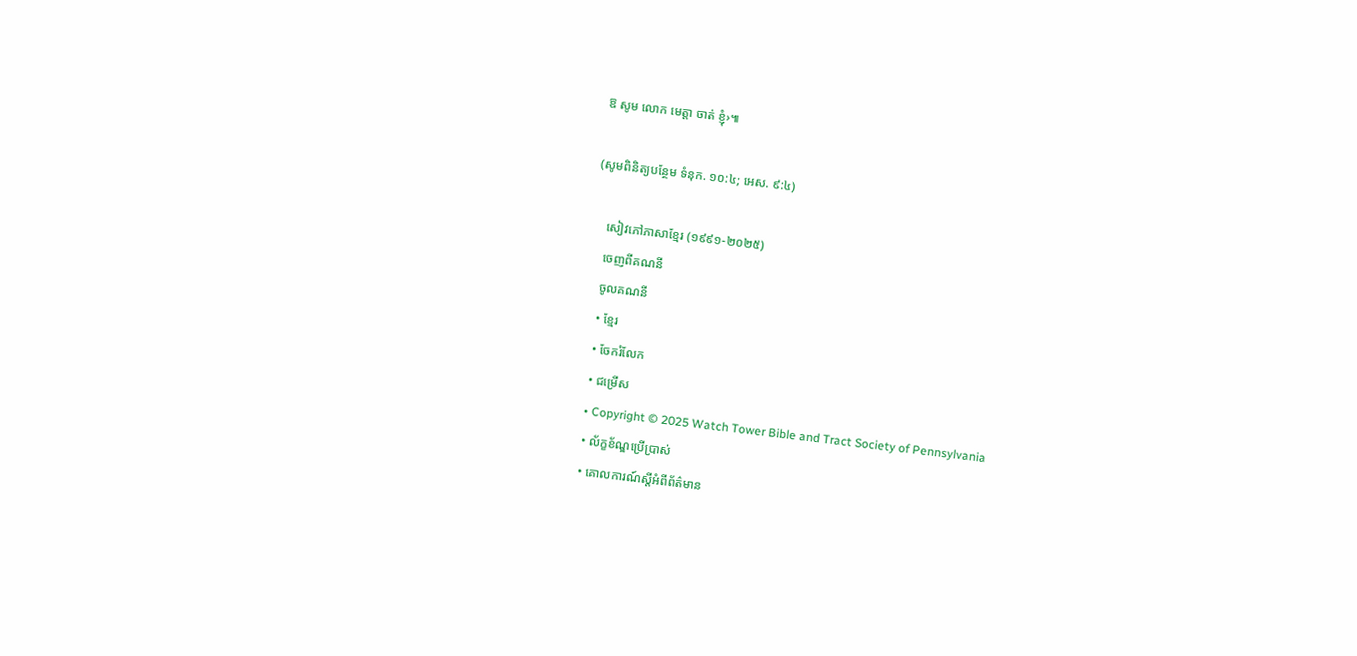ឱ សូម លោក មេត្ដា ចាត់ ខ្ញុំ›៕

(សូមពិនិត្យបន្ថែម ទំនុក. ១០:៤; អេស. ៩:៤)

    សៀវភៅភាសាខ្មែរ (១៩៩១-២០២៥)
    ចេញពីគណនី
    ចូលគណនី
    • ខ្មែរ
    • ចែករំលែក
    • ជម្រើស
    • Copyright © 2025 Watch Tower Bible and Tract Society of Pennsylvania
    • ល័ក្ខខ័ណ្ឌប្រើប្រាស់
    • គោលការណ៍ស្ដីអំពីព័ត៌មាន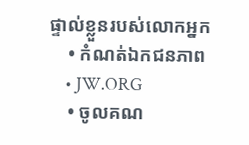ផ្ទាល់ខ្លួនរបស់លោកអ្នក
    • កំណត់ឯកជនភាព
    • JW.ORG
    • ចូលគណ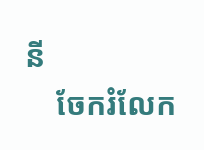នី
    ចែករំលែក